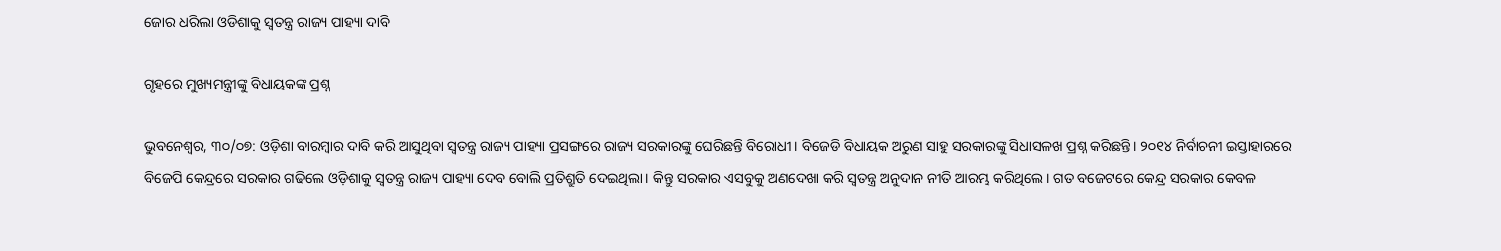ଜୋର ଧରିଲା ଓଡିଶାକୁ ସ୍ୱତନ୍ତ୍ର ରାଜ୍ୟ ପାହ୍ୟା ଦାବି

ଗୃହରେ ମୁଖ୍ୟମନ୍ତ୍ରୀଙ୍କୁ ବିଧାୟକଙ୍କ ପ୍ରଶ୍ନ

ଭୁବନେଶ୍ବର, ୩୦/୦୭: ଓଡ଼ିଶା ବାରମ୍ବାର ଦାବି କରି ଆସୁଥିବା ସ୍ୱତନ୍ତ୍ର ରାଜ୍ୟ ପାହ୍ୟା ପ୍ରସଙ୍ଗରେ ରାଜ୍ୟ ସରକାରଙ୍କୁ ଘେରିଛନ୍ତି ବିରୋଧୀ। ବିଜେଡି ବିଧାୟକ ଅରୁଣ ସାହୁ ସରକାରଙ୍କୁ ସିଧାସଳଖ ପ୍ରଶ୍ନ କରିଛନ୍ତି। ୨୦୧୪ ନିର୍ବାଚନୀ ଇସ୍ତାହାରରେ ବିଜେପି କେନ୍ଦ୍ରରେ ସରକାର ଗଢିଲେ ଓଡ଼ିଶାକୁ ସ୍ବତନ୍ତ୍ର ରାଜ୍ୟ ପାହ୍ୟା ଦେବ ବୋଲି ପ୍ରତିଶ୍ରୁତି ଦେଇଥିଲା। କିନ୍ତୁ ସରକାର ଏସବୁକୁ ଅଣଦେଖା କରି ସ୍ୱତନ୍ତ୍ର ଅନୁଦାନ ନୀତି ଆରମ୍ଭ କରିଥିଲେ। ଗତ ବଜେଟରେ କେନ୍ଦ୍ର ସରକାର କେବଳ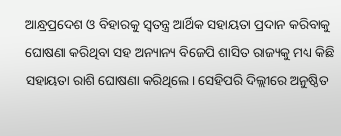ଆନ୍ଧ୍ରପ୍ରଦେଶ ଓ ବିହାରକୁ ସ୍ୱତନ୍ତ୍ର ଆର୍ଥିକ ସହାୟତା ପ୍ରଦାନ କରିବାକୁ ଘୋଷଣା କରିଥିବା ସହ ଅନ୍ୟାନ୍ୟ ବିଜେପି ଶାସିତ ରାଜ୍ୟକୁ ମଧ୍ୟ କିଛି ସହାୟତା ରାଶି ଘୋଷଣା କରିଥିଲେ। ସେହିପରି ଦିଲ୍ଲୀରେ ଅନୁଷ୍ଠିତ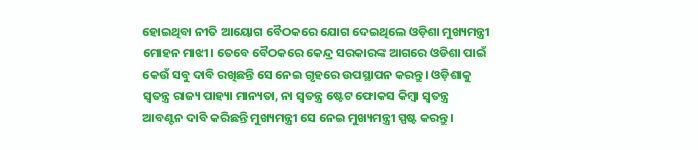ହୋଇଥିବା ନୀତି ଆୟୋଗ ବୈଠକରେ ଯୋଗ ଦେଇଥିଲେ ଓଡ଼ିଶା ମୁଖ୍ୟମନ୍ତ୍ରୀ ମୋହନ ମାଝୀ। ତେବେ ବୈଠକରେ କେନ୍ଦ୍ର ସରକାରଙ୍କ ଆଗରେ ଓଡିଶା ପାଇଁ କେଉଁ ସବୁ ଦାବି ରଖିଛନ୍ତି ସେ ନେଇ ଗୃହରେ ଉପସ୍ଥାପନ କରନ୍ତୁ। ଓଡ଼ିଶାକୁ ସ୍ୱତନ୍ତ୍ର ରାଜ୍ୟ ପାହ୍ୟା ମାନ୍ୟତା, ନା ସ୍ୱତନ୍ତ୍ର ଷ୍ଟେଟ ଫୋକସ କିମ୍ବା ସ୍ବତନ୍ତ୍ର ଆବଣ୍ଟନ ଦାବି କରିଛନ୍ତି ମୁଖ୍ୟମନ୍ତ୍ରୀ ସେ ନେଇ ମୁଖ୍ୟମନ୍ତ୍ରୀ ସ୍ପଷ୍ଟ କରନ୍ତୁ।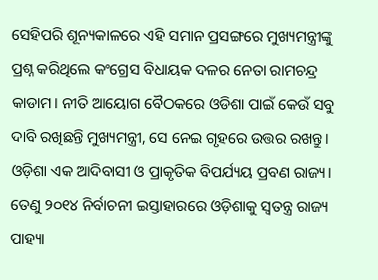ସେହିପରି ଶୂନ୍ୟକାଳରେ ଏହି ସମାନ ପ୍ରସଙ୍ଗରେ ମୁଖ୍ୟମନ୍ତ୍ରୀଙ୍କୁ ପ୍ରଶ୍ନ କରିଥିଲେ କଂଗ୍ରେସ ବିଧାୟକ ଦଳର ନେତା ରାମଚନ୍ଦ୍ର କାଡାମ। ନୀତି ଆୟୋଗ ବୈଠକରେ ଓଡିଶା ପାଇଁ କେଉଁ ସବୁ ଦାବି ରଖିଛନ୍ତି ମୁଖ୍ୟମନ୍ତ୍ରୀ, ସେ ନେଇ ଗୃହରେ ଉତ୍ତର ରଖନ୍ତୁ। ଓଡ଼ିଶା ଏକ ଆଦିବାସୀ ଓ ପ୍ରାକୃତିକ ବିପର୍ଯ୍ୟୟ ପ୍ରବଣ ରାଜ୍ୟ। ତେଣୁ ୨୦୧୪ ନିର୍ବାଚନୀ ଇସ୍ତାହାରରେ ଓଡ଼ିଶାକୁ ସ୍ବତନ୍ତ୍ର ରାଜ୍ୟ ପାହ୍ୟା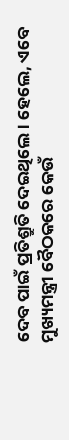ଦେବ ପାଇଁ ପ୍ରତିଶ୍ରୁତି ଦେଇଥିଲେ। ହେଲେ, ଏବେ ମୁଖ୍ୟମନ୍ତ୍ରୀ ବୈଠକରେ କେଉଁ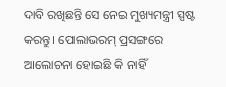ଦାବି ରଖିଛନ୍ତି ସେ ନେଇ ମୁଖ୍ୟମନ୍ତ୍ରୀ ସ୍ପଷ୍ଟ କରନ୍ତୁ। ପୋଲାଭରମ୍ ପ୍ରସଙ୍ଗରେ ଆଲୋଚନା ହୋଇଛି କି ନାହିଁ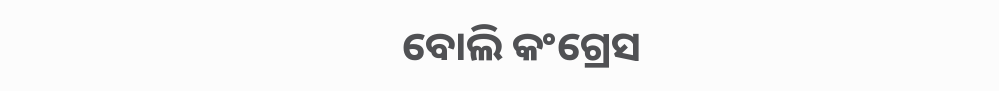ବୋଲି କଂଗ୍ରେସ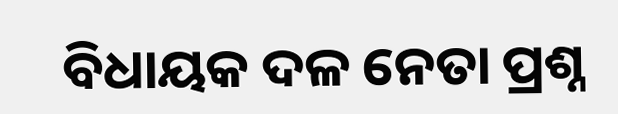ବିଧାୟକ ଦଳ ନେତା ପ୍ରଶ୍ନ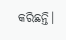କରିଛନ୍ତି।